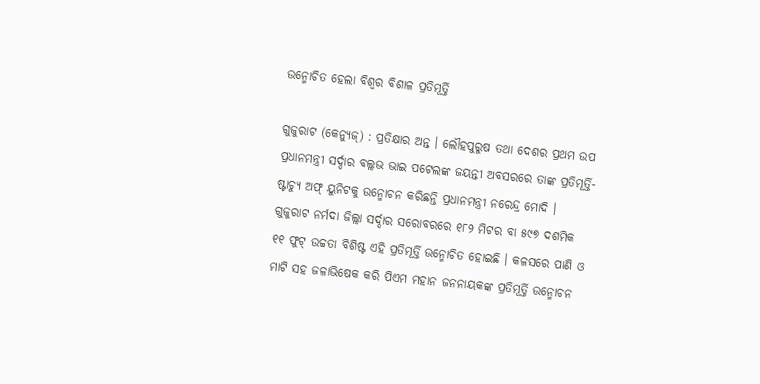ଉନ୍ମୋଚିତ ହେଲା ବିଶ୍ୱର ବିଶାଳ ପ୍ରତିମୂର୍ତ୍ତି

ଗୁଜୁରାଟ (କେନ୍ୟୁଜ୍) : ପ୍ରତିକ୍ଷାର ଅନ୍ତ । ଲୌହପୁରୁଷ ତଥା ଦେଶର ପ୍ରଥମ ଉପ ପ୍ରଧାନମନ୍ତ୍ରୀ ସର୍ଦ୍ଦାର ବଲ୍ଲଭ ଭାଇ ପଟେଲଙ୍କ ଜୟନ୍ତୀ ଅବସରରେ ତାଙ୍କ ପ୍ରତିମୂର୍ତ୍ତି-ଷ୍ଟାଚ୍ୟୁ ଅଫ୍ ୟୁନିଟକୁ ଉନ୍ମୋଚନ କରିଛନ୍ତି ପ୍ରଧାନମନ୍ତ୍ରୀ ନରେନ୍ଦ୍ର ମୋଦି । ଗୁଜୁରାଟ ନର୍ମଦା ଜିଲ୍ଲା ସର୍ଦ୍ଦାର ସରୋବରରେ ୧୮୨ ମିଟର ବା ୫୯୭ ଦଶମିକ ୧୧ ଫୁଟ୍ ଉଚ୍ଚତା ବିଶିଷ୍ଟ ଏହି ପ୍ରତିମୂର୍ତ୍ତି ଉନ୍ମୋଚିତ ହୋଇଛି । କଳସରେ ପାଣି ଓ ମାଟି ସହ ଜଳାଭିଷେକ କରି ପିଏମ ମହାନ ଜନନାୟକଙ୍କ ପ୍ରତିମୂର୍ତ୍ତି ଉନ୍ମୋଚନ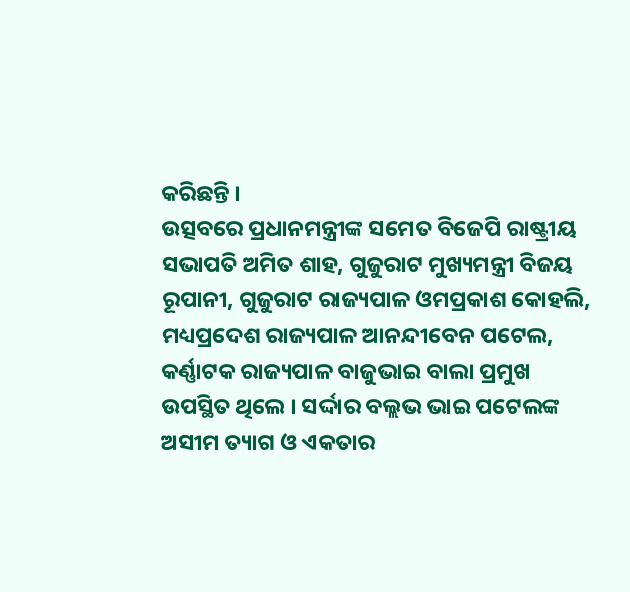କରିଛନ୍ତି ।
ଉତ୍ସବରେ ପ୍ରଧାନମନ୍ତ୍ରୀଙ୍କ ସମେତ ବିଜେପି ରାଷ୍ଟ୍ରୀୟ ସଭାପତି ଅମିତ ଶାହ, ଗୁଜୁରାଟ ମୁଖ୍ୟମନ୍ତ୍ରୀ ବିଜୟ ରୂପାନୀ, ଗୁଜୁରାଟ ରାଜ୍ୟପାଳ ଓମପ୍ରକାଶ କୋହଲି, ମଧ୍ୟପ୍ରଦେଶ ରାଜ୍ୟପାଳ ଆନନ୍ଦୀବେନ ପଟେଲ, କର୍ଣ୍ଣାଟକ ରାଜ୍ୟପାଳ ବାଜୁଭାଇ ବାଲା ପ୍ରମୁଖ ଉପସ୍ଥିତ ଥିଲେ । ସର୍ଦ୍ଦାର ବଲ୍ଲଭ ଭାଇ ପଟେଲଙ୍କ ଅସୀମ ତ୍ୟାଗ ଓ ଏକତାର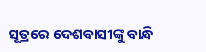ସୂତ୍ରରେ ଦେଶବାସୀଙ୍କୁ ବାନ୍ଧି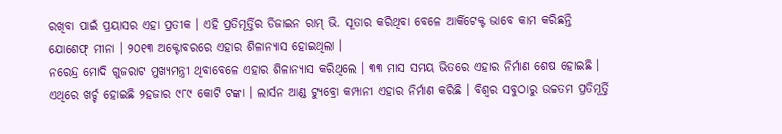ରଖିବା ପାଇଁ ପ୍ରୟାସର ଏହା ପ୍ରତୀକ । ଏହି ପ୍ରତିମୂର୍ତ୍ତିର ଡିଜାଇନ ରାମ୍ ଭି. ସୂତାର କରିଥିବା ବେଳେ ଆର୍କିଟେକ୍ଟ ଭାବେ କାମ କରିଛନ୍ତି ଯୋଶେଫ୍ ମୀନା । ୨୦୧୩ ଅକ୍ଟୋବରରେ ଏହାର ଶିଳାନ୍ୟାସ ହୋଇଥିଲା ।
ନରେନ୍ଦ୍ର ମୋଦି ଗୁଜରାଟ ମୁଖ୍ୟମନ୍ତ୍ରୀ ଥିବାବେଳେ ଏହାର ଶିଳାନ୍ୟାସ କରିଥିଲେ । ୩୩ ମାସ ସମୟ ଭିତରେ ଏହାର ନିର୍ମାଣ ଶେଷ ହୋଇଛି । ଏଥିରେ ଖର୍ଚ୍ଚ ହୋଇଛି ୨ହଜାର ୯୮୯ କୋଟି ଟଙ୍କା । ଲାର୍ସନ ଆଣ୍ଡ ଟ୍ୟୁବ୍ରୋ କମ୍ପାନୀ ଏହାର ନିର୍ମାଣ କରିଛି । ବିଶ୍ୱର ସବୁଠାରୁ ଉଚ୍ଚତମ ପ୍ରତିମୂର୍ତ୍ତି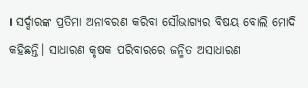। ସର୍ଦ୍ଦାରଙ୍କ ପ୍ରତିମା ଅନାବରଣ କରିବା ସୌଭାଗ୍ୟର ବିଷୟ ବୋଲି ମୋଦି କହିଛନ୍ତି। ସାଧାରଣ କୃଷକ ପରିବାରରେ ଜନ୍ମିତ ଅସାଧାରଣ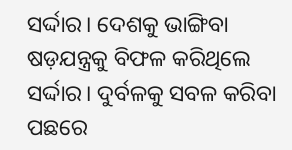ସର୍ଦ୍ଦାର। ଦେଶକୁ ଭାଙ୍ଗିବା ଷଡ଼ଯନ୍ତ୍ରକୁ ବିଫଳ କରିଥିଲେ ସର୍ଦ୍ଦାର। ଦୁର୍ବଳକୁ ସବଳ କରିବା ପଛରେ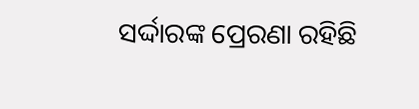ସର୍ଦ୍ଦାରଙ୍କ ପ୍ରେରଣା ରହିଛି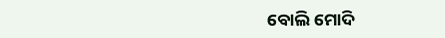ବୋଲି ମୋଦି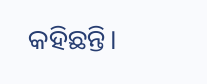କହିଛନ୍ତି।